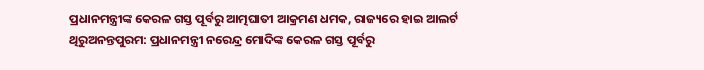ପ୍ରଧାନମନ୍ତ୍ରୀଙ୍କ କେରଳ ଗସ୍ତ ପୂର୍ବରୁ ଆତ୍ମଘାତୀ ଆକ୍ରମଣ ଧମକ, ରାଜ୍ୟରେ ହାଇ ଆଲର୍ଟ
ଥିରୁଅନନ୍ତପୁରମ: ପ୍ରଧାନମନ୍ତ୍ରୀ ନରେନ୍ଦ୍ର ମୋଦିଙ୍କ କେରଳ ଗସ୍ତ ପୂର୍ବରୁ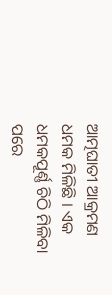ଆତ୍ମଘାତୀ ଆକ୍ରମଣ ଧମକ ମିଳିଛି । ଏକ ଧମକପୂର୍ଣ୍ଣ ଚିଠି ମିଳିବା ପରେ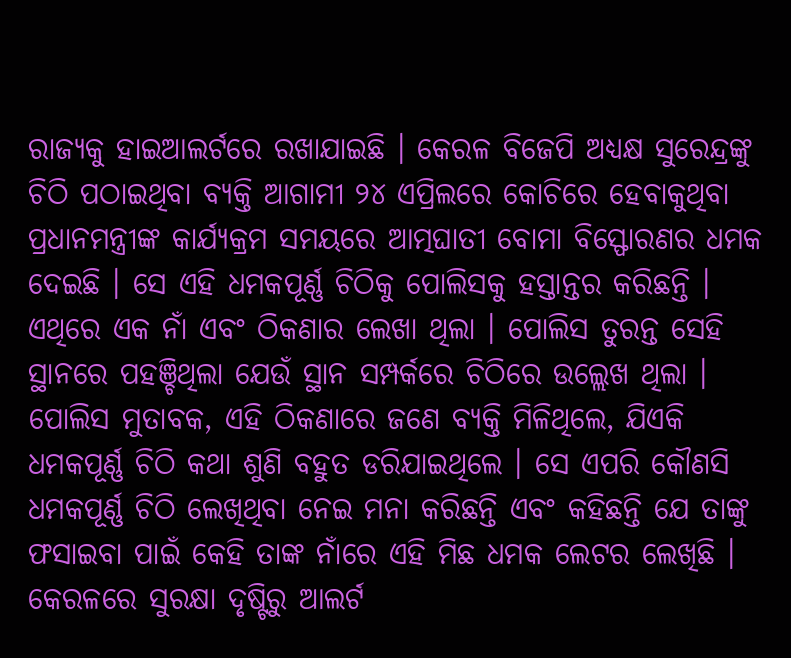ରାଜ୍ୟକୁ ହାଇଆଲର୍ଟରେ ରଖାଯାଇଛି । କେରଳ ବିଜେପି ଅଧ୍ୟକ୍ଷ ସୁରେନ୍ଦ୍ରଙ୍କୁ ଚିଠି ପଠାଇଥିବା ବ୍ୟକ୍ତି ଆଗାମୀ ୨୪ ଏପ୍ରିଲରେ କୋଚିରେ ହେବାକୁଥିବା ପ୍ରଧାନମନ୍ତ୍ରୀଙ୍କ କାର୍ଯ୍ୟକ୍ରମ ସମୟରେ ଆତ୍ମଘାତୀ ବୋମା ବିସ୍ଫୋରଣର ଧମକ ଦେଇଛି । ସେ ଏହି ଧମକପୂର୍ଣ୍ଣ ଚିଠିକୁ ପୋଲିସକୁ ହସ୍ତାନ୍ତର କରିଛନ୍ତି । ଏଥିରେ ଏକ ନାଁ ଏବଂ ଠିକଣାର ଲେଖା ଥିଲା । ପୋଲିସ ତୁରନ୍ତ ସେହି ସ୍ଥାନରେ ପହଞ୍ଚିଥିଲା ଯେଉଁ ସ୍ଥାନ ସମ୍ପର୍କରେ ଚିଠିରେ ଉଲ୍ଲେଖ ଥିଲା ।
ପୋଲିସ ମୁତାବକ, ଏହି ଠିକଣାରେ ଜଣେ ବ୍ୟକ୍ତି ମିଳିଥିଲେ, ଯିଏକି ଧମକପୂର୍ଣ୍ଣ ଚିଠି କଥା ଶୁଣି ବହୁତ ଡରିଯାଇଥିଲେ । ସେ ଏପରି କୌଣସି ଧମକପୂର୍ଣ୍ଣ ଚିଠି ଲେଖିଥିବା ନେଇ ମନା କରିଛନ୍ତି ଏବଂ କହିଛନ୍ତି ଯେ ତାଙ୍କୁ ଫସାଇବା ପାଇଁ କେହି ତାଙ୍କ ନାଁରେ ଏହି ମିଛ ଧମକ ଲେଟର ଲେଖିଛି । କେରଳରେ ସୁରକ୍ଷା ଦୃଷ୍ଟିରୁ ଆଲର୍ଟ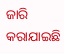ଜାରି କରାଯାଇଛି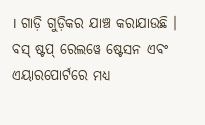। ଗାଡ଼ି ଗୁଡ଼ିକର ଯାଞ୍ଚ କରାଯାଉଛି । ବସ୍ ଷ୍ଟପ୍ ରେଲୱେ ଷ୍ଟେସନ ଏବଂ ଏୟାରପୋର୍ଟରେ ମଧ୍ୟ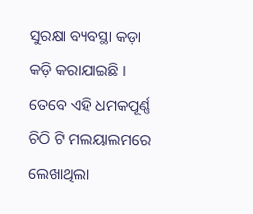ସୁରକ୍ଷା ବ୍ୟବସ୍ଥା କଡ଼ା କଡ଼ି କରାଯାଇଛି । ତେବେ ଏହି ଧମକପୂର୍ଣ୍ଣ ଚିଠି ଟି ମଲୟାଲମରେ ଲେଖାଥିଲା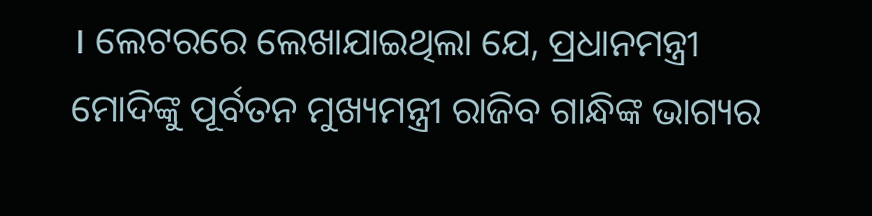। ଲେଟରରେ ଲେଖାଯାଇଥିଲା ଯେ, ପ୍ରଧାନମନ୍ତ୍ରୀ ମୋଦିଙ୍କୁ ପୂର୍ବତନ ମୁଖ୍ୟମନ୍ତ୍ରୀ ରାଜିବ ଗାନ୍ଧିଙ୍କ ଭାଗ୍ୟର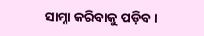ସାମ୍ନା କରିବାକୁ ପଡ଼ିବ ।